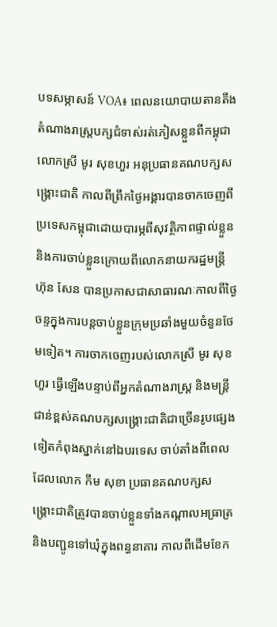បទសម្ភាសន៍ VOA៖ ពេលនយោបាយតានតឹង តំណាងរាស្ត្របក្សជំទាស់រត់ភៀសខ្លួនពីកម្ពុជា
លោកស្រី មូរ សុខហួរ អនុប្រធានគណបក្សសង្គ្រោះជាតិ កាលពីព្រឹកថ្ងៃអង្គារបានចាកចេញពីប្រទេសកម្ពុជាដោយបារម្ភពីសុវត្ថិភាពផ្ទាល់ខ្លួន និងការចាប់ខ្លួនក្រោយពីលោកនាយករដ្ឋមន្រ្តី ហ៊ុន សែន បានប្រកាសជាសាធារណៈកាលពីថ្ងៃចន្ទក្នុងការបន្តចាប់ខ្លួនក្រុមប្រឆាំងមួយចំនួនថែមទៀត។ ការចាកចេញរបស់លោកស្រី មូរ សុខហួរ ធ្វើឡើងបន្ទាប់ពីអ្នកតំណាងរាស្រ្ត និងមន្រ្តីជាន់ខ្ពស់គណបក្សសង្គ្រោះជាតិជាច្រើនរូបផ្សេងទៀតកំពុងស្នាក់នៅឯបរទេស ចាប់តាំងពីពេលដែលលោក កឹម សុខា ប្រធានគណបក្សសង្គ្រោះជាតិត្រូវបានចាប់ខ្លួនទាំងកណ្តាលអធ្រាត្រ និងបញ្ជូនទៅឃុំក្នុងពន្ធនាគារ កាលពីដើមខែក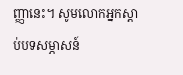ញ្ញានេះ។ សូមលោកអ្នកស្តាប់បទសម្ភាសន៍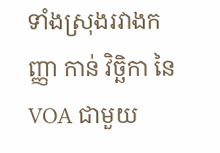ទាំងស្រុងរវាងកញ្ញា កាន់ វិច្ឆិកា នៃ VOA ជាមួយ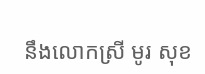នឹងលោកស្រី មូរ សុខ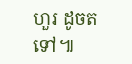ហួរ ដូចតទៅ៕